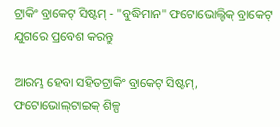ଟ୍ରାକିଂ ବ୍ରାକେଟ୍ ସିଷ୍ଟମ୍ - "ବୁଦ୍ଧିମାନ" ଫଟୋଭୋଲ୍ଟିକ୍ ବ୍ରାକେଟ୍ ଯୁଗରେ ପ୍ରବେଶ କରନ୍ତୁ

ଆରମ୍ଭ ହେବା ସହିତଟ୍ରାକିଂ ବ୍ରାକେଟ୍ ସିଷ୍ଟମ୍, ଫଟୋଭୋଲ୍‌ଟାଇକ୍ ଶିଳ୍ପ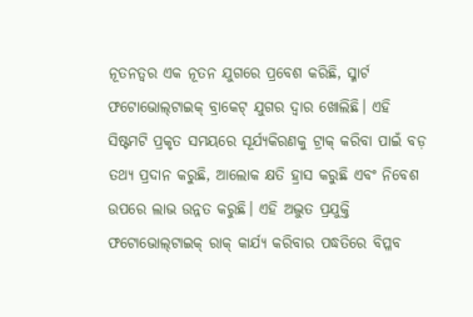ନୂତନତ୍ୱର ଏକ ନୂତନ ଯୁଗରେ ପ୍ରବେଶ କରିଛି, ସ୍ମାର୍ଟ ଫଟୋଭୋଲ୍‌ଟାଇକ୍ ବ୍ରାକେଟ୍ ଯୁଗର ଦ୍ୱାର ଖୋଲିଛି। ଏହି ସିଷ୍ଟମଟି ପ୍ରକୃତ ସମୟରେ ସୂର୍ଯ୍ୟକିରଣକୁ ଟ୍ରାକ୍ କରିବା ପାଇଁ ବଡ଼ ତଥ୍ୟ ପ୍ରଦାନ କରୁଛି, ଆଲୋକ କ୍ଷତି ହ୍ରାସ କରୁଛି ଏବଂ ନିବେଶ ଉପରେ ଲାଭ ଉନ୍ନତ କରୁଛି। ଏହି ଅଦ୍ଭୁତ ପ୍ରଯୁକ୍ତି ଫଟୋଭୋଲ୍‌ଟାଇକ୍ ରାକ୍ କାର୍ଯ୍ୟ କରିବାର ପଦ୍ଧତିରେ ବିପ୍ଳବ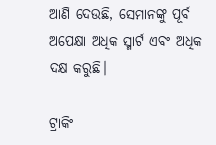ଆଣି ଦେଉଛି, ସେମାନଙ୍କୁ ପୂର୍ବ ଅପେକ୍ଷା ଅଧିକ ସ୍ମାର୍ଟ ଏବଂ ଅଧିକ ଦକ୍ଷ କରୁଛି।

ଟ୍ରାକିଂ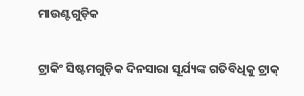ମାଉଣ୍ଟଗୁଡ଼ିକ

ଟ୍ରାକିଂ ସିଷ୍ଟମଗୁଡ଼ିକ ଦିନସାରା ସୂର୍ଯ୍ୟଙ୍କ ଗତିବିଧିକୁ ଟ୍ରାକ୍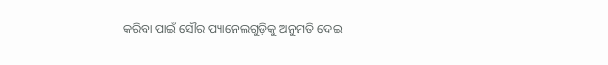କରିବା ପାଇଁ ସୌର ପ୍ୟାନେଲଗୁଡ଼ିକୁ ଅନୁମତି ଦେଇ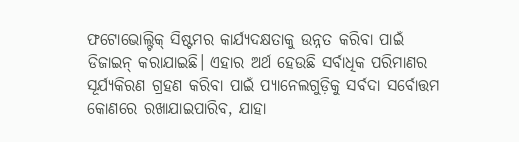ଫଟୋଭୋଲ୍ଟିକ୍ ସିଷ୍ଟମର କାର୍ଯ୍ୟଦକ୍ଷତାକୁ ଉନ୍ନତ କରିବା ପାଇଁ ଡିଜାଇନ୍ କରାଯାଇଛି। ଏହାର ଅର୍ଥ ହେଉଛି ସର୍ବାଧିକ ପରିମାଣର ସୂର୍ଯ୍ୟକିରଣ ଗ୍ରହଣ କରିବା ପାଇଁ ପ୍ୟାନେଲଗୁଡ଼ିକୁ ସର୍ବଦା ସର୍ବୋତ୍ତମ କୋଣରେ ରଖାଯାଇପାରିବ, ଯାହା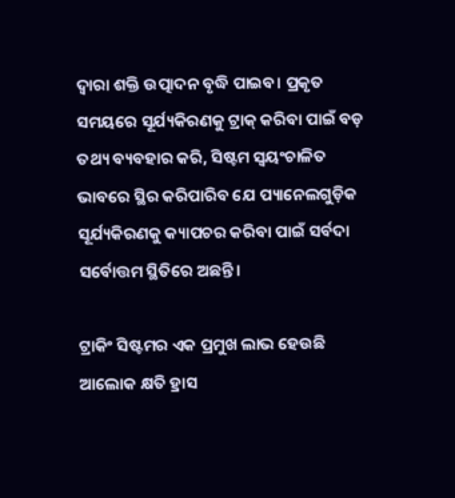ଦ୍ଵାରା ଶକ୍ତି ଉତ୍ପାଦନ ବୃଦ୍ଧି ପାଇବ। ପ୍ରକୃତ ସମୟରେ ସୂର୍ଯ୍ୟକିରଣକୁ ଟ୍ରାକ୍ କରିବା ପାଇଁ ବଡ଼ ତଥ୍ୟ ବ୍ୟବହାର କରି, ସିଷ୍ଟମ ସ୍ୱୟଂଚାଳିତ ଭାବରେ ସ୍ଥିର କରିପାରିବ ଯେ ପ୍ୟାନେଲଗୁଡ଼ିକ ସୂର୍ଯ୍ୟକିରଣକୁ କ୍ୟାପଚର କରିବା ପାଇଁ ସର୍ବଦା ସର୍ବୋତ୍ତମ ସ୍ଥିତିରେ ଅଛନ୍ତି।

ଟ୍ରାକିଂ ସିଷ୍ଟମର ଏକ ପ୍ରମୁଖ ଲାଭ ହେଉଛି ଆଲୋକ କ୍ଷତି ହ୍ରାସ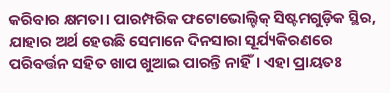କରିବାର କ୍ଷମତା। ପାରମ୍ପରିକ ଫଟୋଭୋଲ୍ଟିକ୍ ସିଷ୍ଟମଗୁଡ଼ିକ ସ୍ଥିର, ଯାହାର ଅର୍ଥ ହେଉଛି ସେମାନେ ଦିନସାରା ସୂର୍ଯ୍ୟକିରଣରେ ପରିବର୍ତ୍ତନ ସହିତ ଖାପ ଖୁଆଇ ପାରନ୍ତି ନାହିଁ। ଏହା ପ୍ରାୟତଃ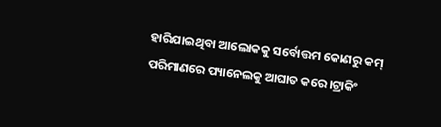ହାରିଯାଇଥିବା ଆଲୋକକୁ ସର୍ବୋତ୍ତମ କୋଣରୁ କମ୍ ପରିମାଣରେ ପ୍ୟାନେଲକୁ ଆଘାତ କରେ।ଟ୍ରାକିଂ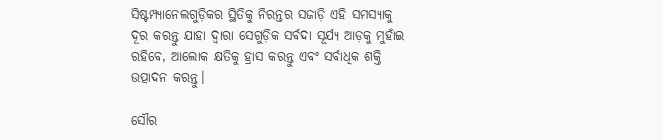ସିଷ୍ଟମ୍ପ୍ୟାନେଲଗୁଡ଼ିକର ସ୍ଥିତିକୁ ନିରନ୍ତର ସଜାଡ଼ି ଏହି ସମସ୍ୟାକୁ ଦୂର କରନ୍ତୁ ଯାହା ଦ୍ୱାରା ସେଗୁଡ଼ିକ ସର୍ବଦା ସୂର୍ଯ୍ୟ ଆଡ଼କୁ ମୁହାଁଇ ରହିବେ, ଆଲୋକ କ୍ଷତିକୁ ହ୍ରାସ କରନ୍ତୁ ଏବଂ ସର୍ବାଧିକ ଶକ୍ତି ଉତ୍ପାଦନ କରନ୍ତୁ।

ସୌର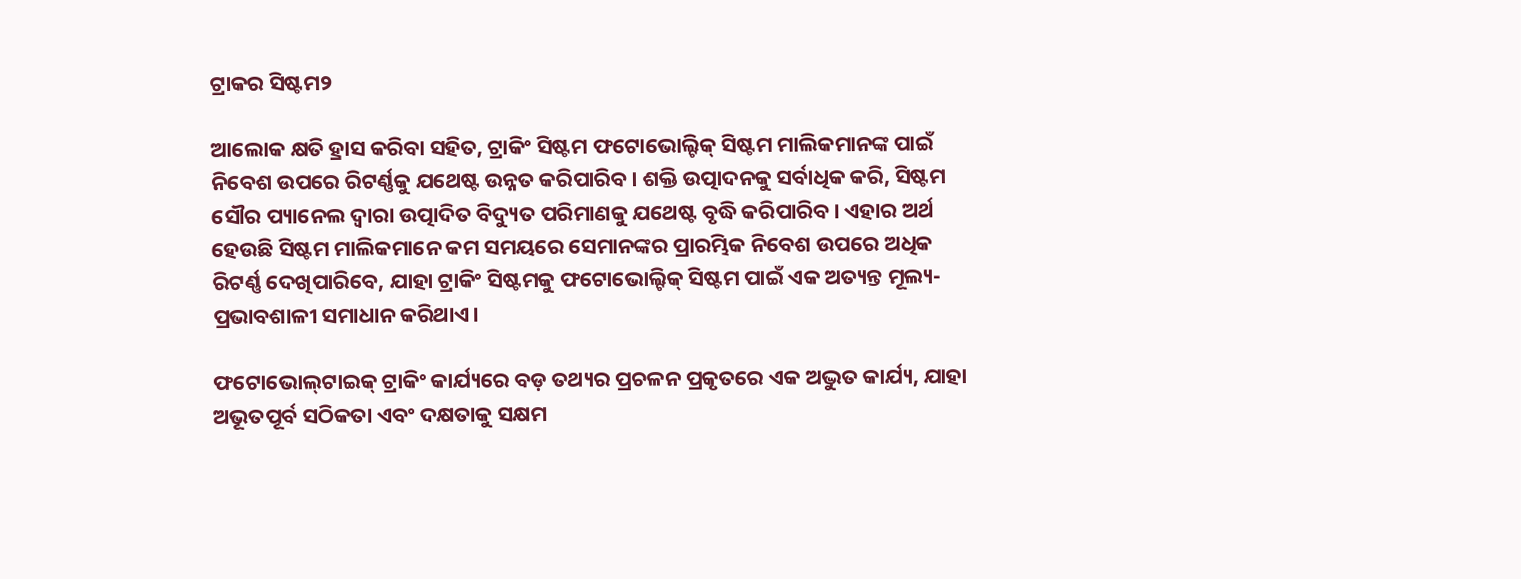ଟ୍ରାକର ସିଷ୍ଟମ୨

ଆଲୋକ କ୍ଷତି ହ୍ରାସ କରିବା ସହିତ, ଟ୍ରାକିଂ ସିଷ୍ଟମ ଫଟୋଭୋଲ୍ଟିକ୍ ସିଷ୍ଟମ ମାଲିକମାନଙ୍କ ପାଇଁ ନିବେଶ ଉପରେ ରିଟର୍ଣ୍ଣକୁ ଯଥେଷ୍ଟ ଉନ୍ନତ କରିପାରିବ। ଶକ୍ତି ଉତ୍ପାଦନକୁ ସର୍ବାଧିକ କରି, ସିଷ୍ଟମ ସୌର ପ୍ୟାନେଲ ଦ୍ୱାରା ଉତ୍ପାଦିତ ବିଦ୍ୟୁତ ପରିମାଣକୁ ଯଥେଷ୍ଟ ବୃଦ୍ଧି କରିପାରିବ। ଏହାର ଅର୍ଥ ହେଉଛି ସିଷ୍ଟମ ମାଲିକମାନେ କମ ସମୟରେ ସେମାନଙ୍କର ପ୍ରାରମ୍ଭିକ ନିବେଶ ଉପରେ ଅଧିକ ରିଟର୍ଣ୍ଣ ଦେଖିପାରିବେ, ଯାହା ଟ୍ରାକିଂ ସିଷ୍ଟମକୁ ଫଟୋଭୋଲ୍ଟିକ୍ ସିଷ୍ଟମ ପାଇଁ ଏକ ଅତ୍ୟନ୍ତ ମୂଲ୍ୟ-ପ୍ରଭାବଶାଳୀ ସମାଧାନ କରିଥାଏ।

ଫଟୋଭୋଲ୍‌ଟାଇକ୍ ଟ୍ରାକିଂ କାର୍ଯ୍ୟରେ ବଡ଼ ତଥ୍ୟର ପ୍ରଚଳନ ପ୍ରକୃତରେ ଏକ ଅଦ୍ଭୁତ କାର୍ଯ୍ୟ, ଯାହା ଅଭୂତପୂର୍ବ ସଠିକତା ଏବଂ ଦକ୍ଷତାକୁ ସକ୍ଷମ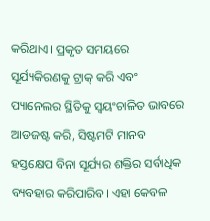କରିଥାଏ। ପ୍ରକୃତ ସମୟରେ ସୂର୍ଯ୍ୟକିରଣକୁ ଟ୍ରାକ୍ କରି ଏବଂ ପ୍ୟାନେଲର ସ୍ଥିତିକୁ ସ୍ୱୟଂଚାଳିତ ଭାବରେ ଆଡଜଷ୍ଟ କରି, ସିଷ୍ଟମଟି ମାନବ ହସ୍ତକ୍ଷେପ ବିନା ସୂର୍ଯ୍ୟର ଶକ୍ତିର ସର୍ବାଧିକ ବ୍ୟବହାର କରିପାରିବ। ଏହା କେବଳ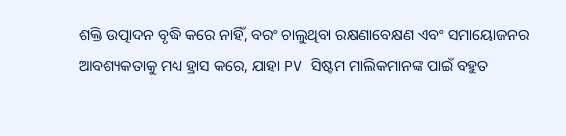ଶକ୍ତି ଉତ୍ପାଦନ ବୃଦ୍ଧି କରେ ନାହିଁ, ବରଂ ଚାଲୁଥିବା ରକ୍ଷଣାବେକ୍ଷଣ ଏବଂ ସମାୟୋଜନର ଆବଶ୍ୟକତାକୁ ମଧ୍ୟ ହ୍ରାସ କରେ, ଯାହା PV ସିଷ୍ଟମ ମାଲିକମାନଙ୍କ ପାଇଁ ବହୁତ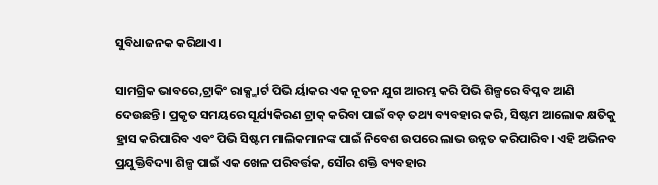ସୁବିଧାଜନକ କରିଥାଏ।

ସାମଗ୍ରିକ ଭାବରେ,ଟ୍ରାକିଂ ରାକ୍ସ୍ମାର୍ଟ ପିଭି ର୍ୟାକର ଏକ ନୂତନ ଯୁଗ ଆରମ୍ଭ କରି ପିଭି ଶିଳ୍ପରେ ବିପ୍ଳବ ଆଣି ଦେଉଛନ୍ତି। ପ୍ରକୃତ ସମୟରେ ସୂର୍ଯ୍ୟକିରଣ ଟ୍ରାକ୍ କରିବା ପାଇଁ ବଡ଼ ତଥ୍ୟ ବ୍ୟବହାର କରି, ସିଷ୍ଟମ ଆଲୋକ କ୍ଷତିକୁ ହ୍ରାସ କରିପାରିବ ଏବଂ ପିଭି ସିଷ୍ଟମ ମାଲିକମାନଙ୍କ ପାଇଁ ନିବେଶ ଉପରେ ଲାଭ ଉନ୍ନତ କରିପାରିବ। ଏହି ଅଭିନବ ପ୍ରଯୁକ୍ତିବିଦ୍ୟା ଶିଳ୍ପ ପାଇଁ ଏକ ଖେଳ ପରିବର୍ତ୍ତକ, ସୌର ଶକ୍ତି ବ୍ୟବହାର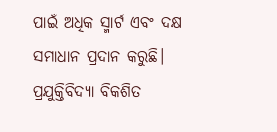ପାଇଁ ଅଧିକ ସ୍ମାର୍ଟ ଏବଂ ଦକ୍ଷ ସମାଧାନ ପ୍ରଦାନ କରୁଛି। ପ୍ରଯୁକ୍ତିବିଦ୍ୟା ବିକଶିତ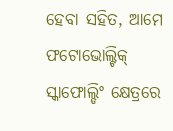ହେବା ସହିତ, ଆମେ ଫଟୋଭୋଲ୍ଟିକ୍ ସ୍କାଫୋଲ୍ଡିଂ କ୍ଷେତ୍ରରେ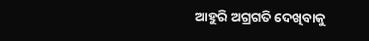ଆହୁରି ଅଗ୍ରଗତି ଦେଖିବାକୁ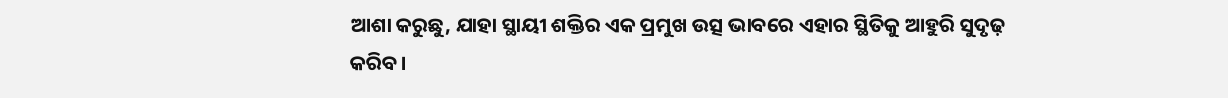ଆଶା କରୁଛୁ, ଯାହା ସ୍ଥାୟୀ ଶକ୍ତିର ଏକ ପ୍ରମୁଖ ଉତ୍ସ ଭାବରେ ଏହାର ସ୍ଥିତିକୁ ଆହୁରି ସୁଦୃଢ଼ କରିବ।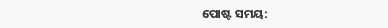ପୋଷ୍ଟ ସମୟ: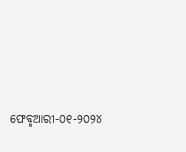ଫେବୃଆରୀ-୦୧-୨୦୨୪